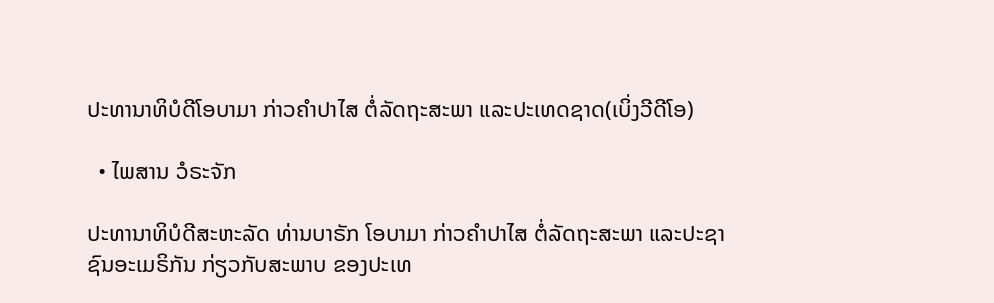ປະທານາທິບໍດີໂອບາມາ ກ່າວຄໍາປາໄສ ຕໍ່ລັດຖະສະພາ ແລະປະເທດຊາດ(ເບິ່ງວີດີໂອ)

  • ໄພສານ ວໍຣະຈັກ

ປະທານາທິບໍດີສະຫະລັດ ທ່ານບາຣັກ ໂອບາມາ ກ່າວຄຳປາໄສ ຕໍ່ລັດຖະສະພາ ແລະປະຊາຊົນອະເມຣິກັນ ກ່ຽວກັບສະພາບ ຂອງປະເທ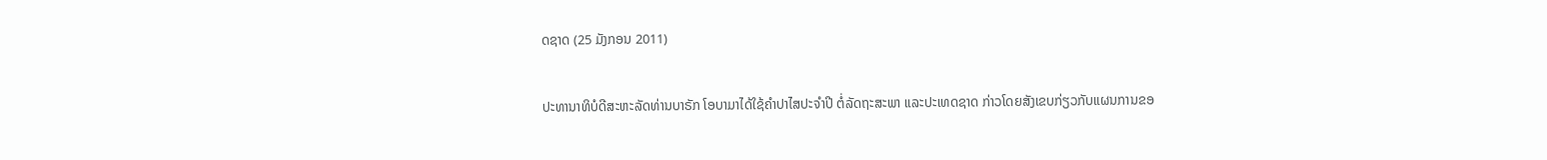ດຊາດ (25 ມັງກອນ 2011)

ປະທານາທິບໍດີສະຫະລັດທ່ານບາຣັກ ໂອບາມາໄດ້ໃຊ້ຄຳປາໄສປະຈຳປີ ຕໍ່ລັດຖະສະພາ ແລະປະເທດຊາດ ກ່າວໂດຍສັງເຂບກ່ຽວກັບແຜນການຂອ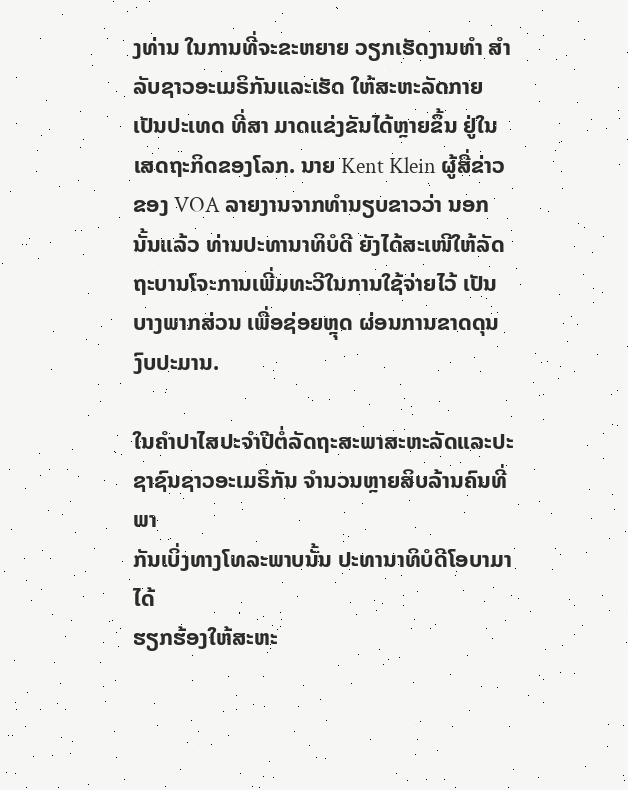ງທ່ານ ໃນການທີ່ຈະຂະຫຍາຍ ວຽກເຮັດງານທຳ ສຳລັບຊາວອະເມຣິກັນແລະເຮັດ ໃຫ້ສະຫະລັດກາຍເປັນປະເທດ ທີ່ສາ ມາດແຂ່ງຂັນໄດ້ຫຼາຍຂຶ້ນ ຢູ່ໃນເສດຖະກິດຂອງໂລກ. ນາຍ Kent Klein ຜູ້ສື່ຂ່າວຂອງ VOA ລາຍງານຈາກທຳນຽບຂາວວ່າ ນອກນັ້ນແລ້ວ ທ່ານປະທານາທິບໍດີ ຍັງໄດ້ສະເໜີໃຫ້ລັດຖະບານໂຈະການເພີ່ມທະວີໃນການໃຊ້ຈ່າຍໄວ້ ເປັນບາງພາກສ່ວນ ເພື່ອຊ່ອຍຫຼຸດ ຜ່ອນການຂາດດຸນງົບປະມານ.

ໃນຄຳປາໄສປະຈຳປີຕໍ່ລັດຖະສະພາສະຫະລັດແລະປະ
ຊາຊົນຊາວອະເມຣິກັນ ຈຳນວນຫຼາຍສິບລ້ານຄົນທີ່ພາ
ກັນເບິ່ງທາງໂທລະພາບນັ້ນ ປະທານາທິບໍດີໂອບາມາໄດ້
ຮຽກຮ້ອງໃຫ້ສະຫະ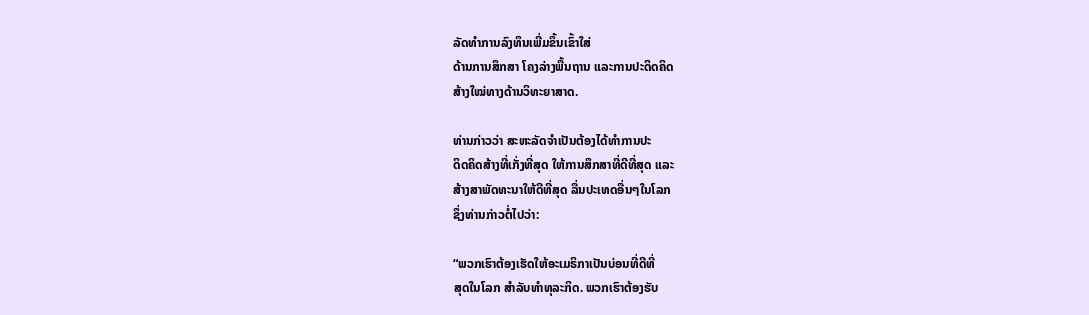ລັດທຳການລົງທຶນເພີ່ມຂຶ້ນເຂົ້າໃສ່
ດ້ານການສຶກສາ ໂຄງລ່າງພື້ນຖານ ແລະການປະດິດຄິດ
ສ້າງໃໝ່ທາງດ້ານວິທະຍາສາດ.

ທ່ານກ່າວວ່າ ສະຫະລັດຈຳເປັນຕ້ອງໄດ້ທຳການປະ
ດິດຄິດສ້າງທີ່ເກັ່ງທີ່ສຸດ ໃຫ້ການສຶກສາທີ່ດີທີ່ສຸດ ແລະ
ສ້າງສາພັດທະນາໃຫ້ດີທີ່ສຸດ ລື່ນປະເທດອື່ນໆໃນໂລກ
ຊຶ່ງທ່ານກ່າວຕໍ່ໄປວ່າ:

“ພວກເຮົາຕ້ອງເຮັດໃຫ້ອະເມຣິກາເປັນບ່ອນທີ່ດີທີ່
ສຸດໃນໂລກ ສໍາລັບທໍາທຸລະກິດ. ພວກເຮົາຕ້ອງຮັບ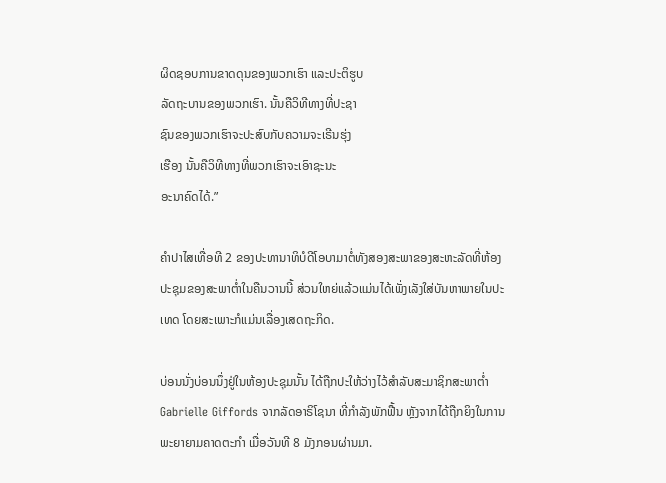ຜິດຊອບການຂາດດຸນຂອງພວກເຮົາ ແລະປະຕິຮູບ
ລັດຖະບານຂອງພວກເຮົາ. ນັ້ນຄືວິທີທາງທີ່ປະຊາ
ຊົນຂອງພວກເຮົາຈະປະສົບກັບຄວາມຈະເຣີນຮຸ່ງ
ເຮືອງ ນັ້ນຄືວິທີທາງທີ່ພວກເຮົາຈະເອົາຊະນະ
ອະນາຄົດໄດ້.”

ຄຳປາໄສເທື່ອທີ 2 ຂອງປະທານາທິບໍດີໂອບາມາຕໍ່ທັງສອງສະພາຂອງສະຫະລັດທີ່ຫ້ອງ
ປະຊຸມຂອງສະພາຕໍ່າໃນຄືນວານນີ້ ສ່ວນໃຫຍ່ແລ້ວແມ່ນໄດ້ເພັ່ງເລັງໃສ່ບັນຫາພາຍໃນປະ
ເທດ ໂດຍສະເພາະກໍແມ່ນເລື່ອງເສດຖະກິດ.

ບ່ອນນັ່ງບ່ອນນຶ່ງຢູ່ໃນຫ້ອງປະຊຸມນັ້ນ ໄດ້ຖືກປະໃຫ້ວ່າງໄວ້ສຳລັບສະມາຊິກສະພາຕໍ່າ
Gabrielle Giffords ຈາກລັດອາຣິໂຊນາ ທີ່ກຳລັງພັກຟື້ນ ຫຼັງຈາກໄດ້ຖືກຍິງໃນການ
ພະຍາຍາມຄາດຕະກຳ ເມື່ອວັນທີ 8 ມັງກອນຜ່ານມາ.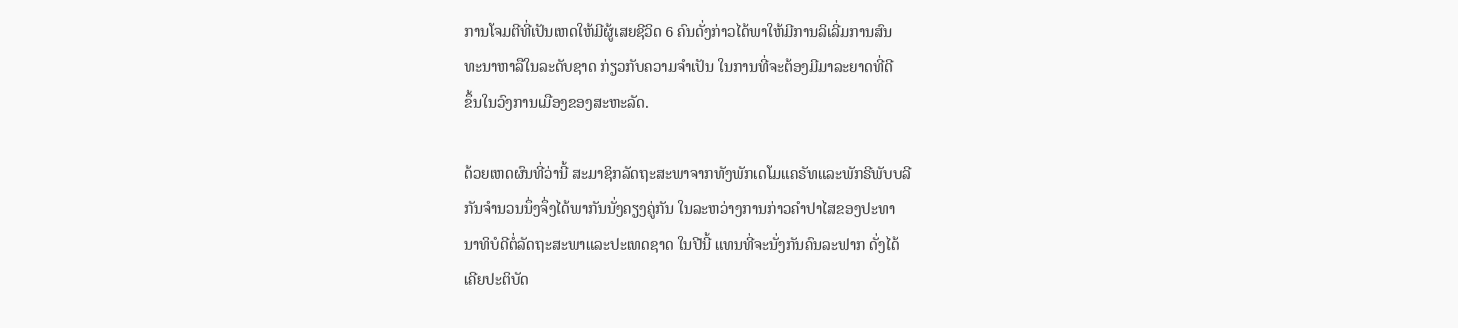ການໂຈມຕີທີ່ເປັນເຫດໃຫ້ມີຜູ້ເສຍຊີວິດ 6 ຄົນດັ່ງກ່າວໄດ້ພາໃຫ້ມີການລິເລີ່ມການສົນ
ທະນາຫາລືໃນລະດັບຊາດ ກ່ຽວກັບຄວາມຈຳເປັນ ໃນການທີ່ຈະຕ້ອງມີມາລະຍາດທີ່ດີ
ຂຶ້ນໃນວົງການເມືອງຂອງສະຫະລັດ.

ດ້ວຍເຫດຜົນທີ່ວ່ານີ້ ສະມາຊິກລັດຖະສະພາຈາກທັງພັກເດໂມແຄຣັທແລະພັກຣີພັບບລີ
ກັນຈຳນວນນຶ່ງຈຶ່ງໄດ້ພາກັນນັ່ງຄຽງຄູ່ກັນ ໃນລະຫວ່າງການກ່າວຄຳປາໄສຂອງປະທາ
ນາທິບໍດີຕໍ່ລັດຖະສະພາແລະປະເທດຊາດ ໃນປີນີ້ ແທນທີ່ຈະນັ່ງກັນຄົນລະຟາກ ດັ່ງໄດ້
ເຄີຍປະຕິບັດ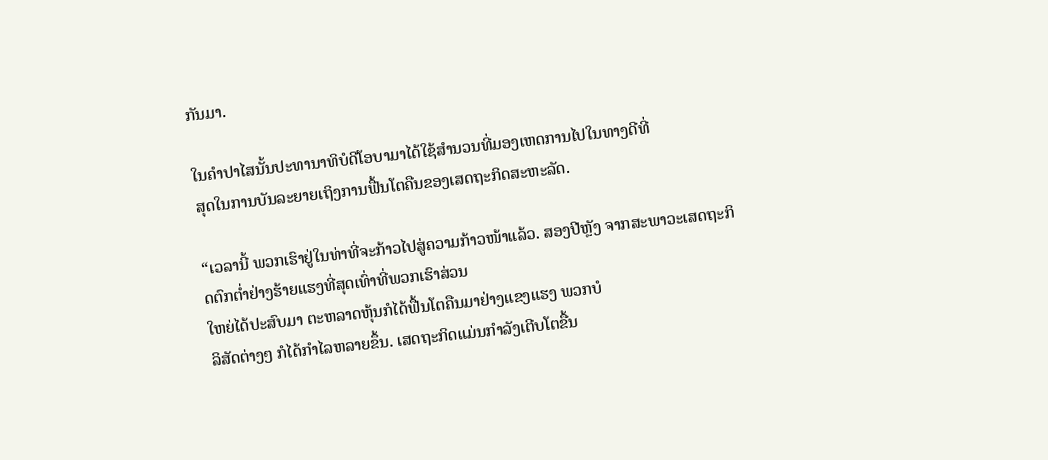ກັນມາ.

ໃນຄຳປາໄສນັ້ນປະທານາທິບໍດີໂອບາມາໄດ້ໃຊ້ສຳນວນທີ່ມອງເຫດການໄປໃນທາງດີທີ່
ສຸດໃນການບັນລະຍາຍເຖິງການຟື້ນໂຕຄືນຂອງເສດຖະກິດສະຫະລັດ.

“ເວລານີ້ ພວກເຮົາຢູ່ໃນທ່າທີ່ຈະກ້າວໄປສູ່ຄວາມກ້າວໜ້າແລ້ວ. ສອງປີຫຼັງ ຈາກສະພາວະເສດຖະກິດຕົກຕໍ່າຢ່າງຮ້າຍແຮງທີ່ສຸດເທົ່າທີ່ພວກເຮົາສ່ວນ
ໃຫຍ່ໄດ້ປະສົບມາ ຕະຫລາດຫຸ້ນກໍໄດ້ຟື້ນໂຕຄືນມາຢ່າງແຂງແຮງ ພວກບໍ
ລິສັດຕ່າງໆ ກໍໄດ້ກໍາໄລຫລາຍຂຶ້ນ. ເສດຖະກິດແມ່ນກໍາລັງເຕີບໂຕຂື້ນ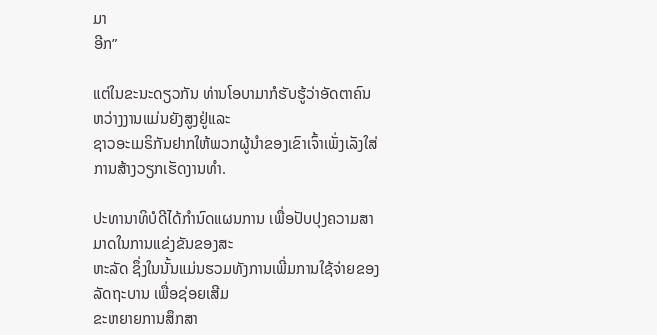ມາ
ອີກ”

ແຕ່ໃນຂະນະດຽວກັນ ທ່ານໂອບາມາກໍຮັບຮູ້ວ່າອັດຕາຄົນຫວ່າງງານແມ່ນຍັງສູງຢູ່ແລະ
ຊາວອະເມຣິກັນຢາກໃຫ້ພວກຜູ້ນຳຂອງເຂົາເຈົ້າເພັ່ງເລັງໃສ່ການສ້າງວຽກເຮັດງານທຳ.

ປະທານາທິບໍດີໄດ້ກຳນົດແຜນການ ເພື່ອປັບປຸງຄວາມສາມາດໃນການແຂ່ງຂັນຂອງສະ
ຫະລັດ ຊຶ່ງໃນນັ້ນແມ່ນຮວມທັງການເພີ່ມການໃຊ້ຈ່າຍຂອງລັດຖະບານ ເພື່ອຊ່ອຍເສີມ
ຂະຫຍາຍການສຶກສາ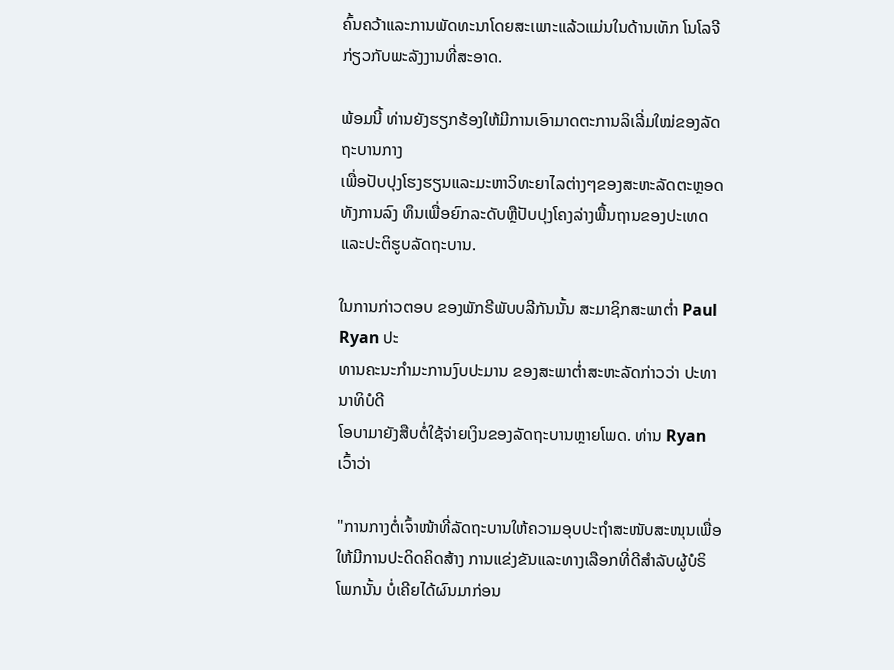ຄົ້ນຄວ້າແລະການພັດທະນາໂດຍສະເພາະແລ້ວແມ່ນໃນດ້ານເທັກ ໂນໂລຈີກ່ຽວກັບພະລັງງານທີ່ສະອາດ.

ພ້ອມນີ້ ທ່ານຍັງຮຽກຮ້ອງໃຫ້ມີການເອົາມາດຕະການລິເລີ່ມໃໝ່ຂອງລັດຖະບານກາງ
ເພື່ອປັບປຸງໂຮງຮຽນແລະມະຫາວິທະຍາໄລຕ່າງໆຂອງສະຫະລັດຕະຫຼອດທັງການລົງ ທຶນເພື່ອຍົກລະດັບຫຼືປັບປຸງໂຄງລ່າງພື້ນຖານຂອງປະເທດ ແລະປະຕິຮູບລັດຖະບານ.

ໃນການກ່າວຕອບ ຂອງພັກຣີພັບບລີກັນນັ້ນ ສະມາຊິກສະພາຕໍ່າ Paul Ryan ປະ
ທານຄະນະກຳມະການງົບປະມານ ຂອງສະພາຕໍ່າສະຫະລັດກ່າວວ່າ ປະທານາທິບໍດີ
ໂອບາມາຍັງສືບຕໍ່ໃຊ້ຈ່າຍເງິນຂອງລັດຖະບານຫຼາຍໂພດ. ທ່ານ Ryan ເວົ້າວ່າ

"ການກາງຕໍ່ເຈົ້າໜ້າທີ່ລັດຖະບານໃຫ້ຄວາມອຸບປະຖຳສະໜັບສະໜຸນເພື່ອ
ໃຫ້ມີການປະດິດຄິດສ້າງ ການແຂ່ງຂັນແລະທາງເລືອກທີ່ດີສຳລັບຜູ້ບໍຣິ
ໂພກນັ້ນ ບໍ່ເຄີຍໄດ້ຜົນມາກ່ອນ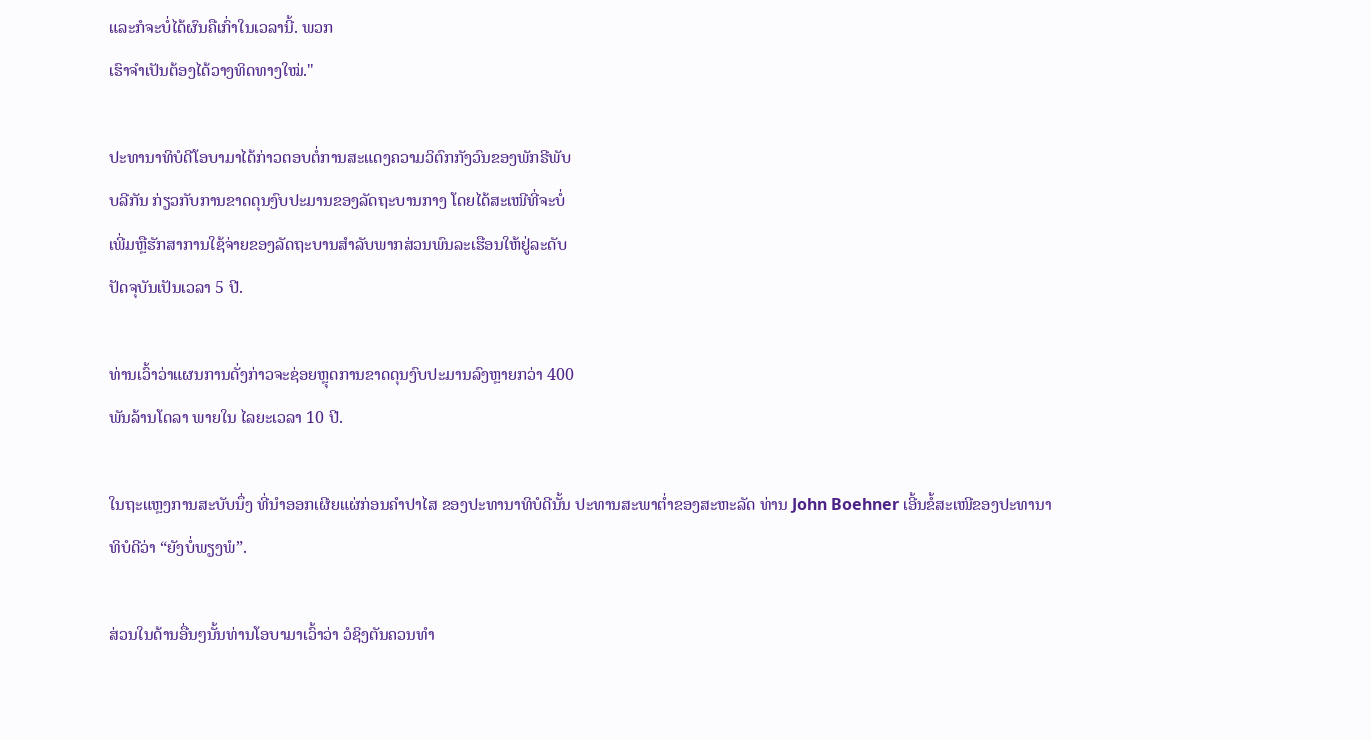ແລະກໍຈະບໍ່ໄດ້ຜົນຄືເກົ່າໃນເວລານີ້. ພວກ
ເຮົາຈຳເປັນຕ້ອງໄດ້ວາງທິດທາງໃໝ່."

ປະທານາທິບໍດີໂອບາມາໄດ້ກ່າວຕອບຕໍ່ການສະແດງຄວາມວິຕົກກັງວົນຂອງພັກຣີພັບ
ບລີກັນ ກ່ຽວກັບການຂາດດຸນງົບປະມານຂອງລັດຖະບານກາງ ໂດຍໄດ້ສະເໜີທີ່ຈະບໍ່
ເພີ່ມຫຼືຮັກສາການໃຊ້ຈ່າຍຂອງລັດຖະບານສຳລັບພາກສ່ວນພົນລະເຮືອນໃຫ້ຢູ່ລະດັບ
ປັດຈຸບັນເປັນເວລາ 5 ປີ.

ທ່ານເວົ້າວ່າແຜນການດັ່ງກ່າວຈະຊ່ອຍຫຼຸດການຂາດດຸນງົບປະມານລົງຫຼາຍກວ່າ 400
ພັນລ້ານໂດລາ ພາຍໃນ ໄລຍະເວລາ 10 ປີ.

ໃນຖະແຫຼງການສະບັບນຶ່ງ ທີ່ນຳອອກເຜີຍແຜ່ກ່ອນຄຳປາໄສ ຂອງປະທານາທິບໍດີນັ້ນ ປະທານສະພາຕໍ່າຂອງສະຫະລັດ ທ່ານ John Boehner ເອີ້ນຂໍ້ສະເໜີຂອງປະທານາ
ທິບໍດີວ່າ “ຍັງບໍ່ພຽງພໍ”.

ສ່ວນໃນດ້ານອື່ນໆນັ້ນທ່ານໂອບາມາເວົ້າວ່າ ວໍຊິງຕັນຄວນທຳ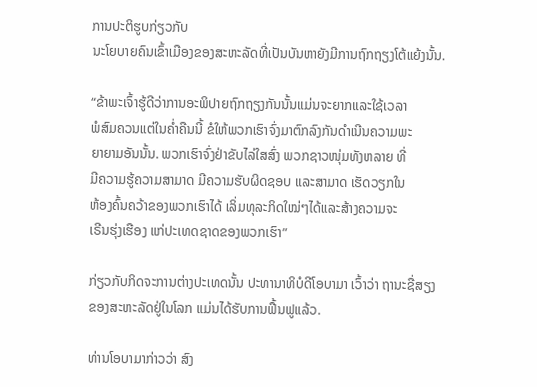ການປະຕິຮູບກ່ຽວກັບ
ນະໂຍບາຍຄົນເຂົ້າເມືອງຂອງສະຫະລັດທີ່ເປັນບັນຫາຍັງມີການຖົກຖຽງໂຕ້ແຍ້ງນັ້ນ.

“ຂ້າພະເຈົ້າຮູ້ດີວ່າການອະພິປາຍຖົກຖຽງກັນນັ້ນແມ່ນຈະຍາກແລະໃຊ້ເວລາ
ພໍສົມຄວນແຕ່ໃນຄໍ່າຄືນນີ້ ຂໍໃຫ້ພວກເຮົາຈົ່ງມາຕົກລົງກັນດໍາເນີນຄວາມພະ
ຍາຍາມອັນນັ້ນ. ພວກເຮົາຈົ່ງຢ່າຂັບໄລ່ໃສສົ່ງ ພວກຊາວໜຸ່ມທັງຫລາຍ ທີ່
ມີຄວາມຮູ້ຄວາມສາມາດ ມີຄວາມຮັບຜິດຊອບ ແລະສາມາດ ເຮັດວຽກໃນ
ຫ້ອງຄົ້ນຄວ້າຂອງພວກເຮົາໄດ້ ເລິ່ມທຸລະກິດໃໝ່ໆໄດ້ແລະສ້າງຄວາມຈະ
ເຣີນຮຸ່ງເຮືອງ ແກ່ປະເທດຊາດຂອງພວກເຮົາ”

ກ່ຽວກັບກິດຈະການຕ່າງປະເທດນັ້ນ ປະທານາທິບໍດີໂອບາມາ ເວົ້າວ່າ ຖານະຊື່ສຽງ
ຂອງສະຫະລັດຢູ່ໃນໂລກ ແມ່ນໄດ້ຮັບການຟື້ນຟູແລ້ວ.

ທ່ານໂອບາມາກ່າວວ່າ ສົງ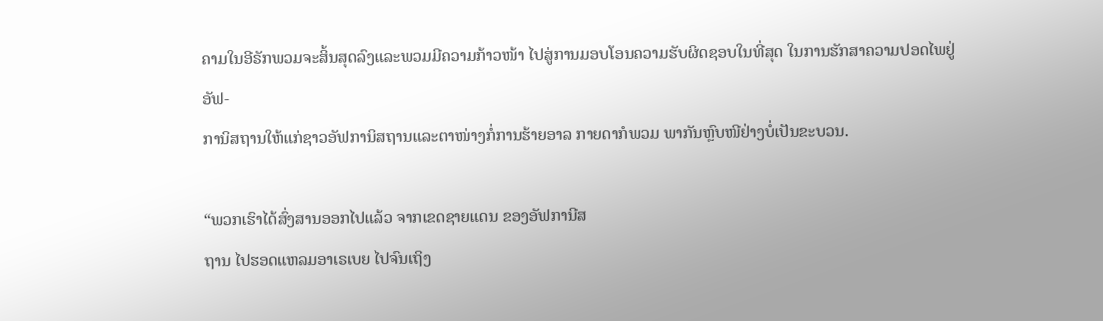ຄາມໃນອີຣັກພວມຈະສິ້ນສຸດລົງແລະພວມມີຄວາມກ້າວໜ້າ ໄປສູ່ການມອບໂອນຄວາມຮັບຜິດຊອບໃນທີ່ສຸດ ໃນການຮັກສາຄວາມປອດໄພຢູ່ອັຟ-
ການິສຖານໃຫ້ແກ່ຊາວອັຟການິສຖານແລະຕາໜ່າງກໍ່ການຮ້າຍອາລ ກາຍດາກໍພວມ ພາກັນຫຼົບໜີຢ່າງບໍ່ເປັນຂະບວນ.

“ພວກເຮົາໄດ້ສົ່ງສານອອກໄປແລ້ວ ຈາກເຂດຊາຍແດນ ຂອງອັຟການີສ
ຖານ ໄປຮອດແຫລມອາເຣເບຍ ໄປຈົນເຖິງ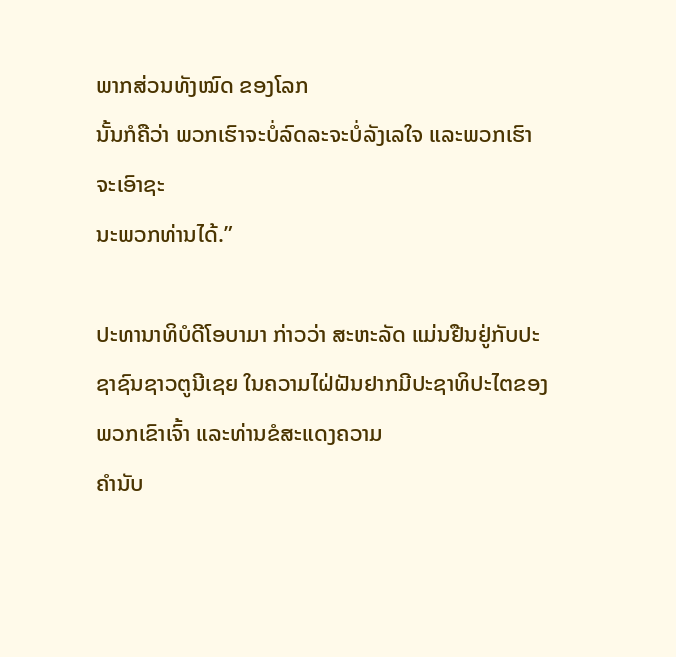ພາກສ່ວນທັງໝົດ ຂອງໂລກ
ນັ້ນກໍຄືວ່າ ພວກເຮົາຈະບໍ່ລົດລະຈະບໍ່ລັງເລໃຈ ແລະພວກເຮົາຈະເອົາຊະ
ນະພວກທ່ານໄດ້.”

ປະທານາທິບໍດີໂອບາມາ ກ່າວວ່າ ສະຫະລັດ ແມ່ນຢືນຢູ່ກັບປະຊາຊົນຊາວຕູນີເຊຍ ໃນຄວາມໄຝ່ຝັນຢາກມີປະຊາທິປະໄຕຂອງພວກເຂົາເຈົ້າ ແລະທ່ານຂໍສະແດງຄວາມ
ຄຳນັບ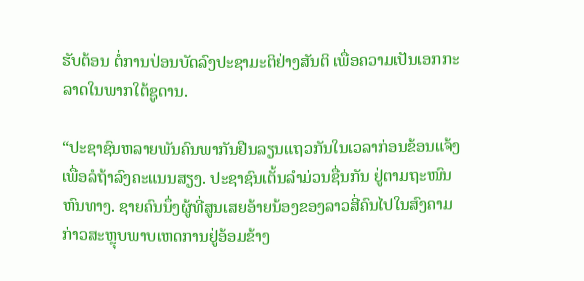ຮັບຕ້ອນ ຕໍ່ການປ່ອນບັດລົງປະຊາມະຕິຢ່າງສັນຕິ ເພື່ອຄວາມເປັນເອກກະ
ລາດໃນພາກໃຕ້ຊູດານ.

“ປະຊາຊົນຫລາຍພັນຄົນພາກັນຢືນລຽນແຖວກັນໃນເວລາກ່ອນຂ້ອນແຈ້ງ
ເພື່ອລໍຖ້າລົງຄະແນນສຽງ. ປະຊາຊົນເຕັ້ນລໍາມ່ວນຊື່ນກັນ ຢູ່ຕາມຖະໜົນ
ຫົນທາງ. ຊາຍຄົນນຶ່ງຜູ້ທີ່ສູນເສຍອ້າຍນ້ອງຂອງລາວສີ່ຄົນໄປໃນສົງຄາມ
ກ່າວສະຫຼຸບພາບເຫດການຢູ່ອ້ອມຂ້າງ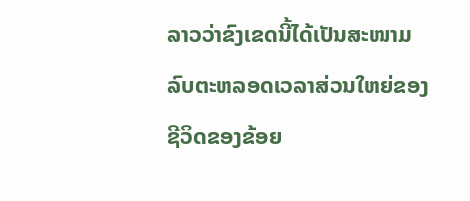ລາວວ່າຂົງເຂດນີ້ໄດ້ເປັນສະໜາມ
ລົບຕະຫລອດເວລາສ່ວນໃຫຍ່ຂອງຊີວິດຂອງຂ້ອຍ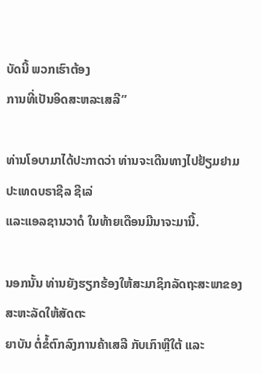ບັດນີ້ ພວກເຮົາຕ້ອງ
ການທີ່ເປັນອິດສະຫລະເສລີ”

ທ່ານໂອບາມາໄດ້ປະກາດວ່າ ທ່ານຈະເດີນທາງໄປຢ້ຽມຢາມປະເທດບຣາຊີລ ຊີເລ່
ແລະແອລຊານວາດໍ ໃນທ້າຍເດືອນມີນາຈະມານີ້.

ນອກນັ້ນ ທ່ານຍັງຮຽກຮ້ອງໃຫ້ສະມາຊິກລັດຖະສະພາຂອງສະຫະລັດໃຫ້ສັດຕະ
ຍາບັນ ຕໍ່ຂໍ້ຕົກລົງການຄ້າເສລີ ກັບເກົາຫຼີໃຕ້ ແລະ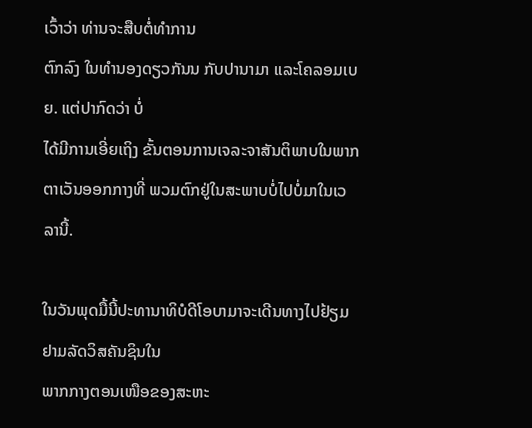ເວົ້າວ່າ ທ່ານຈະສືບຕໍ່ທຳການ
ຕົກລົງ ໃນທຳນອງດຽວກັນນ ກັບປານາມາ ແລະໂຄລອມເບຍ. ແຕ່ປາກົດວ່າ ບໍ່
ໄດ້ມີການເອີ່ຍເຖິງ ຂັ້ນຕອນການເຈລະຈາສັນຕິພາບໃນພາກຕາເວັນອອກກາງທີ່ ພວມຕົກຢູ່ໃນສະພາບບໍ່ໄປບໍ່ມາໃນເວລານີ້.

ໃນວັນພຸດມື້ນີ້ປະທານາທິບໍດີໂອບາມາຈະເດີນທາງໄປຢ້ຽມຢາມລັດວິສຄັນຊິນໃນ
ພາກກາງຕອນເໜືອຂອງສະຫະ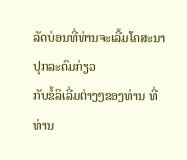ລັດບ່ອນທີ່ທ່ານຈະເລີ້ມໂຄສະນາປຸກລະດົມກ່ຽວ
ກັບຂໍ້ລິເລີ່ມຕ່າງໆຂອງທ່ານ ທີ່ທ່ານ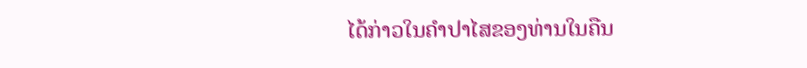ໄດ້ກ່າວໃນຄຳປາໄສຂອງທ່ານໃນຄືນ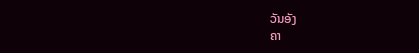ວັນອັງ
ຄາ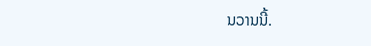ນວານນີ້.